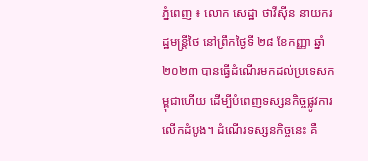ភ្នំពេញ ៖ លោក សេដ្ឋា ថាវីស៊ីន នាយករដ្ឋមន្ត្រីថៃ នៅព្រឹកថ្ងៃទី ២៨ ខែកញ្ញា ឆ្នាំ ២០២៣ បានធ្វើដំណើរមកដល់ប្រទេសកម្ពុជាហើយ ដើម្បីបំពេញទស្សនកិច្ចផ្លូវការលើកដំបូង។ ដំណើរទស្សនកិច្ចនេះ គឺ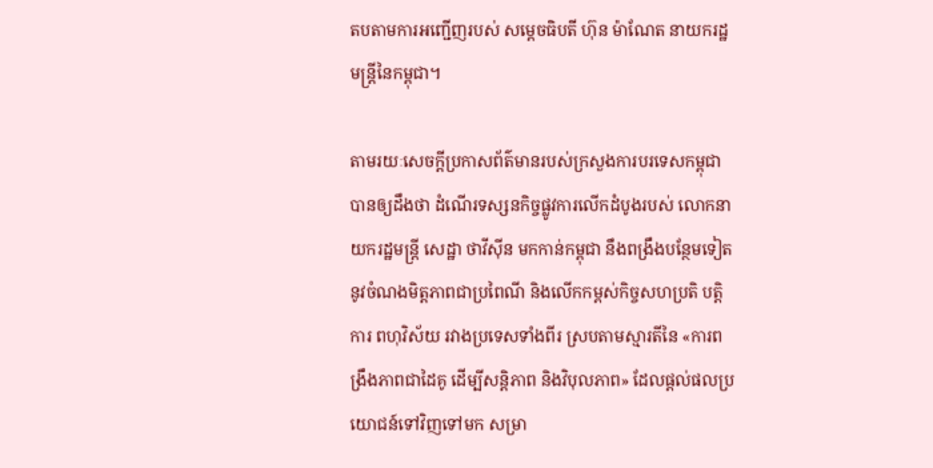តបតាមការអញ្ជើញរបស់ សម្តេចធិបតី ហ៊ុន ម៉ាណែត នាយករដ្ឋមន្ត្រីនៃកម្ពុជា។

តាមរយៈសេចក្ដីប្រកាសព័ត៌មានរបស់ក្រសួងការបរទេសកម្ពុជា បានឲ្យដឹងថា ដំណើរទស្សនកិច្ចផ្លូវការលើកដំបូងរបស់ លោកនាយករដ្ឋមន្ត្រី សេដ្ឋា ថាវីស៊ីន មកកាន់កម្ពុជា នឹងពង្រឹងបន្ថែមទៀតនូវចំណងមិត្តភាពជាប្រពៃណី និងលើកកម្ពស់កិច្ចសហប្រតិ បត្តិការ ពហុវិស័យ រវាងប្រទេសទាំងពីរ ស្របតាមស្មារតីនៃ «ការពង្រឹងភាពជាដៃគូ ដើម្បីសន្តិភាព និងវិបុលភាព» ដែលផ្ដល់ផលប្រយោជន៍ទៅវិញទៅមក សម្រា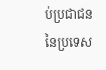ប់ប្រជាជន នៃប្រទេស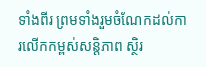ទាំងពីរ ព្រមទាំងរួមចំណែកដល់ការលើកកម្ពស់សន្តិភាព ស្ថិរ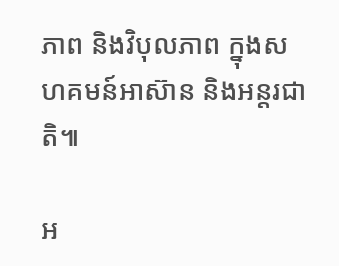ភាព និងវិបុលភាព ក្នុងសហគមន៍អាស៊ាន និងអន្តរជាតិ៕

អ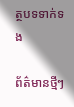ត្ថបទទាក់ទង

ព័ត៌មានថ្មីៗ